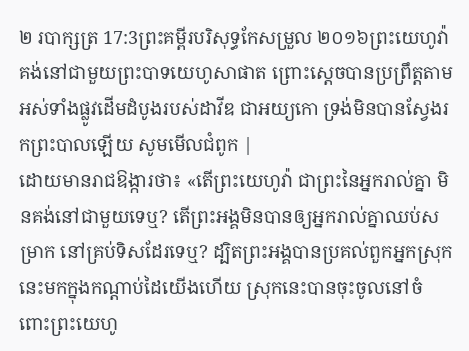២ របាក្សត្រ 17:3ព្រះគម្ពីរបរិសុទ្ធកែសម្រួល ២០១៦ព្រះយេហូវ៉ាគង់នៅជាមួយព្រះបាទយេហូសាផាត ព្រោះស្តេចបានប្រព្រឹត្តតាមអស់ទាំងផ្លូវដើមដំបូងរបស់ដាវីឌ ជាអយ្យកោ ទ្រង់មិនបានស្វែងរកព្រះបាលឡើយ សូមមើលជំពូក |
ដោយមានរាជឱង្ការថា៖ «តើព្រះយេហូវ៉ា ជាព្រះនៃអ្នករាល់គ្នា មិនគង់នៅជាមួយទេឬ? តើព្រះអង្គមិនបានឲ្យអ្នករាល់គ្នាឈប់សម្រាក នៅគ្រប់ទិសដែរទេឬ? ដ្បិតព្រះអង្គបានប្រគល់ពួកអ្នកស្រុកនេះមកក្នុងកណ្ដាប់ដៃយើងហើយ ស្រុកនេះបានចុះចូលនៅចំពោះព្រះយេហូ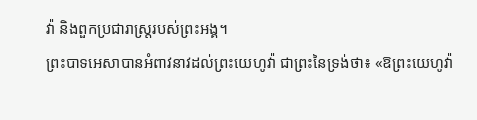វ៉ា និងពួកប្រជារាស្ត្ររបស់ព្រះអង្គ។
ព្រះបាទអេសាបានអំពាវនាវដល់ព្រះយេហូវ៉ា ជាព្រះនៃទ្រង់ថា៖ «ឱព្រះយេហូវ៉ា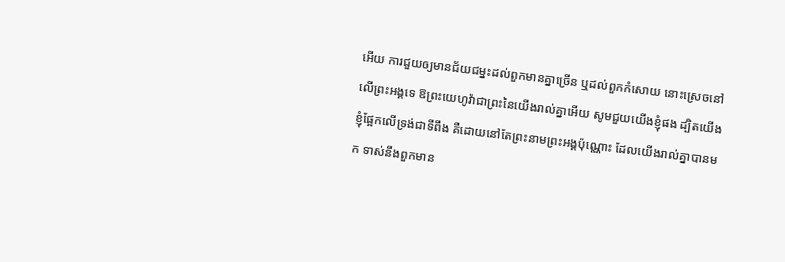អើយ ការជួយឲ្យមានជ័យជម្នះដល់ពួកមានគ្នាច្រើន ឬដល់ពួកកំសោយ នោះស្រេចនៅលើព្រះអង្គទេ ឱព្រះយេហូវ៉ាជាព្រះនៃយើងរាល់គ្នាអើយ សូមជួយយើងខ្ញុំផង ដ្បិតយើងខ្ញុំផ្អែកលើទ្រង់ជាទីពឹង គឺដោយនៅតែព្រះនាមព្រះអង្គប៉ុណ្ណោះ ដែលយើងរាល់គ្នាបានមក ទាស់នឹងពួកមាន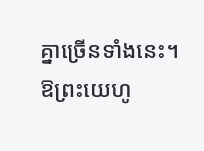គ្នាច្រើនទាំងនេះ។ ឱព្រះយេហូ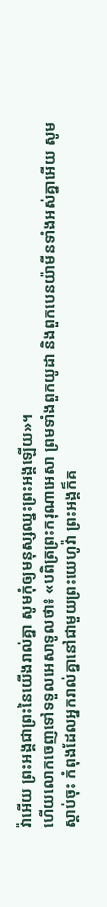វ៉ាអើយ ព្រះអង្គជាព្រះនៃយើងរាល់គ្នា សូមកុំឲ្យមនុស្សឈ្នះព្រះអង្គឡើយ»។
ហើយលោកចេញទៅទទួលអេសាទូលថា៖ «បពិត្រព្រះករុណាអេសា ព្រមទាំងពួកយូដា និងពួកបេនយ៉ាមីនទាំងអស់គ្នាអើយ សូមស្តាប់ចុះ កំពុងដែលអ្នករាល់គ្នានៅជាមួយព្រះយេហូវ៉ា ព្រះអង្គក៏គ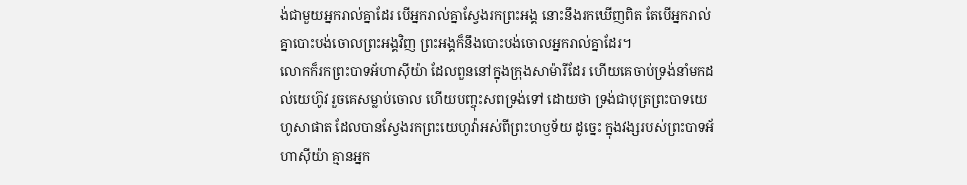ង់ជាមួយអ្នករាល់គ្នាដែរ បើអ្នករាល់គ្នាស្វែងរកព្រះអង្គ នោះនឹងរកឃើញពិត តែបើអ្នករាល់គ្នាបោះបង់ចោលព្រះអង្គវិញ ព្រះអង្គក៏នឹងបោះបង់ចោលអ្នករាល់គ្នាដែរ។
លោកក៏រកព្រះបាទអ័ហាស៊ីយ៉ា ដែលពួននៅក្នុងក្រុងសាម៉ារីដែរ ហើយគេចាប់ទ្រង់នាំមកដល់យេហ៊ូវ រួចគេសម្លាប់ចោល ហើយបញ្ចុះសពទ្រង់ទៅ ដោយថា ទ្រង់ជាបុត្រព្រះបាទយេហូសាផាត ដែលបានស្វែងរកព្រះយេហូវ៉ាអស់ពីព្រះហឫទ័យ ដូច្នេះ ក្នុងវង្សរបស់ព្រះបាទអ័ហាស៊ីយ៉ា គ្មានអ្នក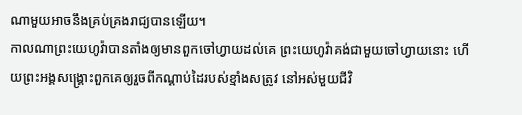ណាមួយអាចនឹងគ្រប់គ្រងរាជ្យបានឡើយ។
កាលណាព្រះយេហូវ៉ាបានតាំងឲ្យមានពួកចៅហ្វាយដល់គេ ព្រះយេហូវ៉ាគង់ជាមួយចៅហ្វាយនោះ ហើយព្រះអង្គសង្គ្រោះពួកគេឲ្យរួចពីកណ្ដាប់ដៃរបស់ខ្មាំងសត្រូវ នៅអស់មួយជីវិ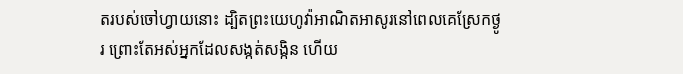តរបស់ចៅហ្វាយនោះ ដ្បិតព្រះយេហូវ៉ាអាណិតអាសូរនៅពេលគេស្រែកថ្ងូរ ព្រោះតែអស់អ្នកដែលសង្កត់សង្កិន ហើយ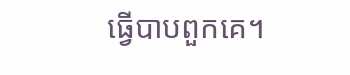ធ្វើបាបពួកគេ។